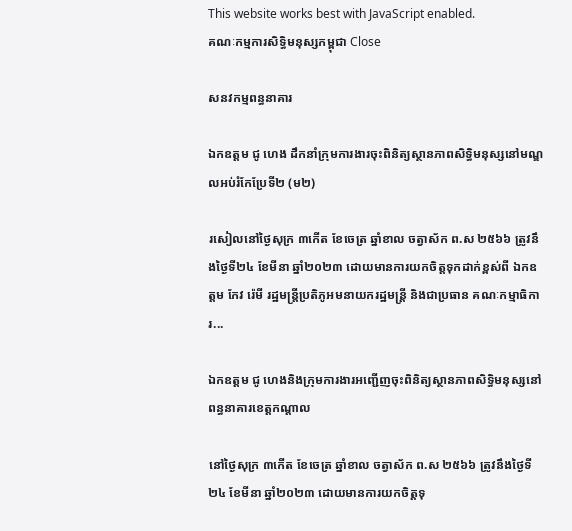This website works best with JavaScript enabled.
គណៈកម្មការសិទ្ធិមនុស្សកម្ពុជា Close

សនវកម្មពន្ធនាគារ

ឯកឧត្ដម ជូ ហេង ដឹកនាំក្រុមការងារចុះពិនិត្យស្ថានភាពសិទ្ធិមនុស្សនៅមណ្ឌលអប់រំកែប្រែទី២ (ម២)

រសៀលនៅថ្ងៃសុក្រ ៣កើត ខែចេត្រ ឆ្នាំខាល ចត្វាស័ក ព.ស ២៥៦៦ ត្រូវនឹងថ្ងៃទី២៤ ខែមីនា ឆ្នាំ២០២៣ ដោយមានការយកចិត្តទុកដាក់ខ្ពស់ពី ឯកឧត្តម កែវ រ៉េមី រដ្ឋមន្ត្រីប្រតិភូអមនាយករដ្ឋមន្ត្រី និងជាប្រធាន គណៈកម្មាធិការ...

ឯកឧត្ដម ជូ ហេងនិងក្រុមការងារអញ្ជើញចុះពិនិត្យស្ថានភាពសិទ្ធិមនុស្សនៅពន្ធនាគារខេត្តកណ្តាល

នៅថ្ងៃសុក្រ ៣កើត ខែចេត្រ ឆ្នាំខាល ចត្វាស័ក ព.ស ២៥៦៦ ត្រូវនឹងថ្ងៃទី២៤ ខែមីនា ឆ្នាំ២០២៣ ដោយមានការយកចិត្តទុ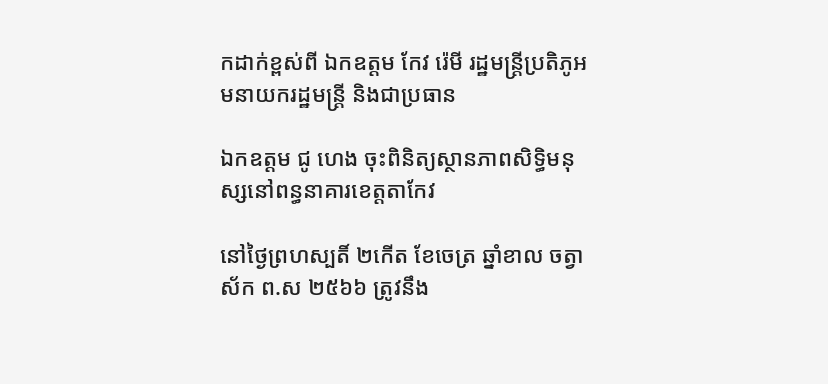កដាក់ខ្ពស់ពី ឯកឧត្តម កែវ រ៉េមី រដ្ឋមន្ត្រីប្រតិភូអមនាយករដ្ឋមន្ត្រី និងជាប្រធាន

ឯកឧត្ដម ជូ ហេង ចុះពិនិត្យស្ថានភាពសិទ្ធិមនុស្សនៅពន្ធនាគារខេត្តតាកែវ

នៅថ្ងៃព្រហស្បតិ៍ ២កើត ខែចេត្រ ឆ្នាំខាល ចត្វាស័ក ព.ស ២៥៦៦ ត្រូវនឹង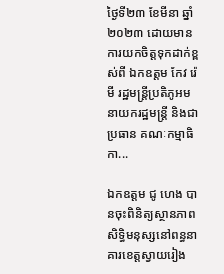ថ្ងៃទី២៣ ខែមីនា ឆ្នាំ២០២៣ ដោយមានការយកចិត្តទុកដាក់ខ្ពស់ពី ឯកឧត្តម កែវ រ៉េមី រដ្ឋមន្ត្រីប្រតិភូអមនាយករដ្ឋមន្ត្រី និងជាប្រធាន គណៈកម្មាធិកា...

ឯកឧត្ដម ជូ ហេង បានចុះពិនិត្យស្ថានភាពសិទ្ធិមនុស្សនៅពន្ធនាគារខេត្តស្វាយរៀង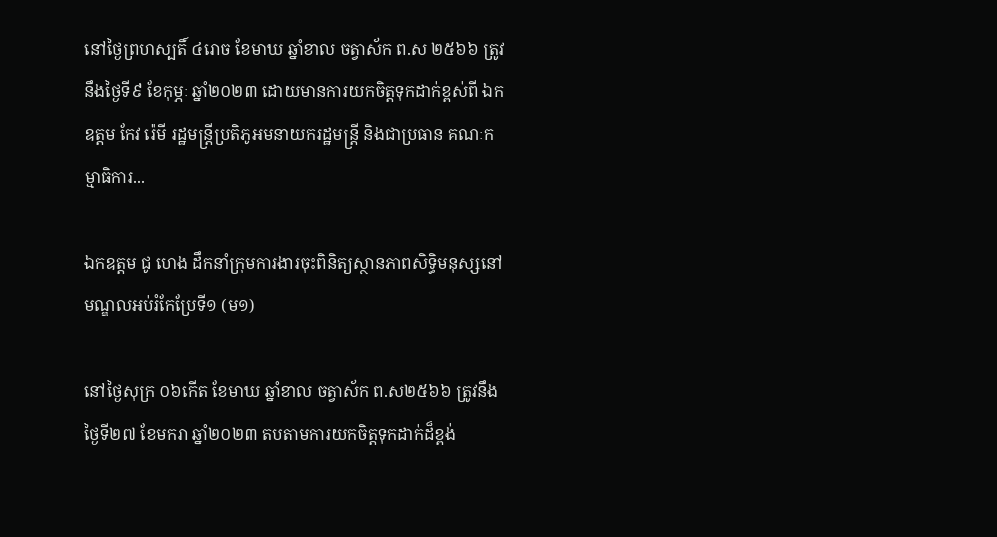នៅថ្ងៃព្រហស្បតិ៍ ៤រោច ខែមាឃ ឆ្នាំខាល ចត្វាស័ក ព.ស ២៥៦៦ ត្រូវនឹងថ្ងៃទី៩ ខែកុម្ភៈ ឆ្នាំ២០២៣ ដោយមានការយកចិត្តទុកដាក់ខ្ពស់ពី ឯកឧត្តម កែវ រ៉េមី រដ្ឋមន្ត្រីប្រតិភូអមនាយករដ្ឋមន្ត្រី និងជាប្រធាន គណៈកម្មាធិការ...

ឯកឧត្តម ជូ ហេង ដឹកនាំក្រុមការងារចុះពិនិត្យស្ថានភាពសិទ្ធិមនុស្សនៅមណ្ឌលអប់រំកែប្រែទី១ (ម១)

នៅថ្ងៃសុក្រ ០៦កើត ខែមាឃ ឆ្នាំខាល ចត្វាស័ក ព.ស២៥៦៦ ត្រូវនឹងថ្ងៃទី២៧ ខែមករា ឆ្នាំ២០២៣ តបតាមការយកចិត្តទុកដាក់ដ៏ខ្ពង់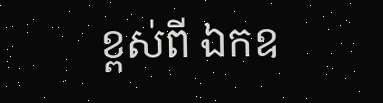ខ្ពស់ពី ឯកឧ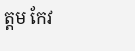ត្តម កែវ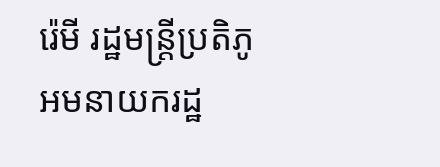រ៉េមី រដ្ឋមន្ត្រីប្រតិភូអមនាយករដ្ឋ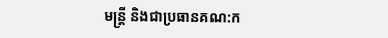មន្ត្រី និងជាប្រធានគណ:ក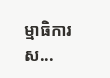ម្មាធិការស...